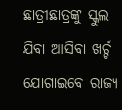ଛାତ୍ରୀଛାତ୍ରଙ୍କୁ ସ୍କୁଲ ଯିବା ଆସିବା ଖର୍ଚ୍ଚ ଯୋଗାଇବେ ରାଜ୍ୟ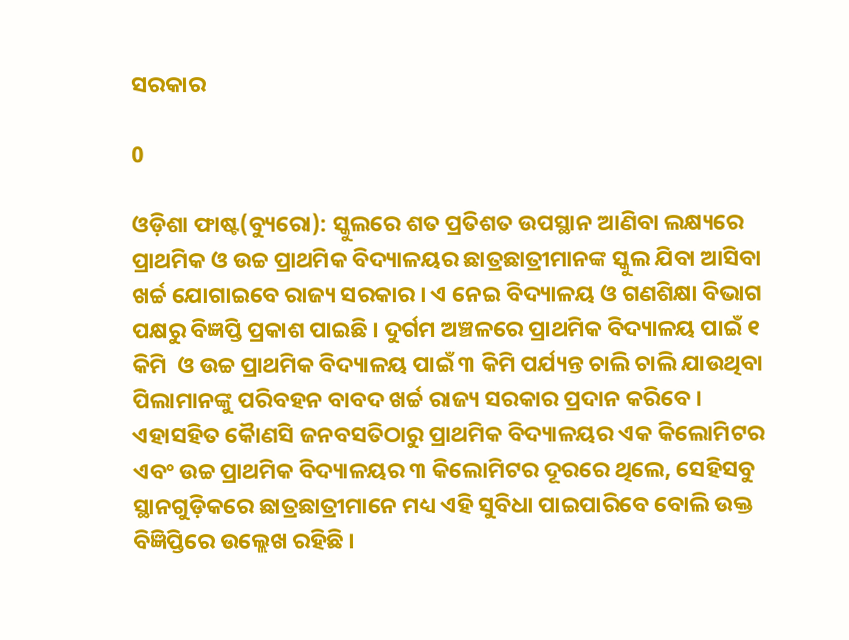ସରକାର

0

ଓଡ଼ିଶା ଫାଷ୍ଟ(ବ୍ୟୁରୋ): ସ୍କୁଲରେ ଶତ ପ୍ରତିଶତ ଉପସ୍ଥାନ ଆଣିବା ଲକ୍ଷ୍ୟରେ ପ୍ରାଥମିକ ଓ ଉଚ୍ଚ ପ୍ରାଥମିକ ବିଦ୍ୟାଳୟର ଛାତ୍ରଛାତ୍ରୀମାନଙ୍କ ସ୍କୁଲ ଯିବା ଆସିବା ଖର୍ଚ୍ଚ ଯୋଗାଇବେ ରାଜ୍ୟ ସରକାର । ଏ ନେଇ ବିଦ୍ୟାଳୟ ଓ ଗଣଶିକ୍ଷା ବିଭାଗ ପକ୍ଷରୁ ବିଜ୍ଞପ୍ତି ପ୍ରକାଶ ପାଇଛି । ଦୁର୍ଗମ ଅଞ୍ଚଳରେ ପ୍ରାଥମିକ ବିଦ୍ୟାଳୟ ପାଇଁ ୧ କିମି  ଓ ଉଚ୍ଚ ପ୍ରାଥମିକ ବିଦ୍ୟାଳୟ ପାଇଁ ୩ କିମି ପର୍ଯ୍ୟନ୍ତ ଚାଲି ଚାଲି ଯାଉଥିବା ପିଲାମାନଙ୍କୁ ପରିବହନ ବାବଦ ଖର୍ଚ୍ଚ ରାଜ୍ୟ ସରକାର ପ୍ରଦାନ କରିବେ । ଏହାସହିତ କୋୖଣସି ଜନବସତିଠାରୁ ପ୍ରାଥମିକ ବିଦ୍ୟାଳୟର ଏକ କିଲୋମିଟର ଏବଂ ଉଚ୍ଚ ପ୍ରାଥମିକ ବିଦ୍ୟାଳୟର ୩ କିଲୋମିଟର ଦୂରରେ ଥିଲେ, ସେହିସବୁ ସ୍ଥାନଗୁଡ଼ିକରେ ଛାତ୍ରଛାତ୍ରୀମାନେ ମଧ୍ୟ ଏହି ସୁବିଧା ପାଇପାରିବେ ବୋଲି ଉକ୍ତ ବିଜ୍ଞିପ୍ତିରେ ଉଲ୍ଲେଖ ରହିଛି ।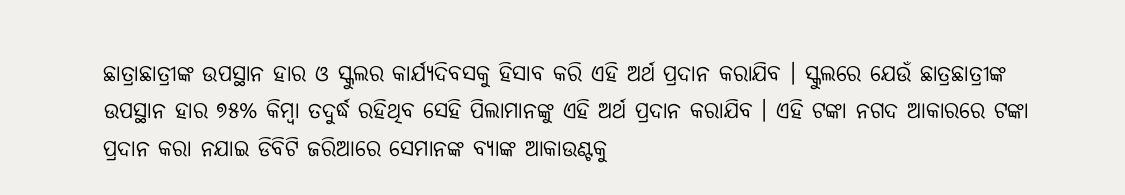ଛାତ୍ରାଛାତ୍ରୀଙ୍କ ଉପସ୍ଥାନ ହାର ଓ ସ୍କୁଲର କାର୍ଯ୍ୟଦିବସକୁ ହିସାବ କରି ଏହି ଅର୍ଥ ପ୍ରଦାନ କରାଯିବ । ସ୍କୁଲରେ ଯେଉଁ ଛାତ୍ରଛାତ୍ରୀଙ୍କ ଉପସ୍ଥାନ ହାର ୭୫% କିମ୍ବା ତଦୁର୍ଦ୍ଧ ରହିଥିବ ସେହି ପିଲାମାନଙ୍କୁ ଏହି ଅର୍ଥ ପ୍ରଦାନ କରାଯିବ । ଏହି ଟଙ୍କା ନଗଦ ଆକାରରେ ଟଙ୍କା ପ୍ରଦାନ କରା ନଯାଇ ଡିବିଟି ଜରିଆରେ ସେମାନଙ୍କ ବ୍ୟାଙ୍କ ଆକାଉଣ୍ଟକୁ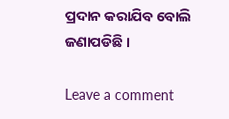ପ୍ରଦାନ କରାଯିବ ବୋଲି ଜଣାପଡିଛି ।

Leave a comment